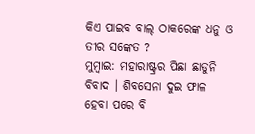କିଏ ପାଇବ ବାଲ୍ ଠାକରେଙ୍କ ଧନୁ ଓ ତୀର ସଙ୍କେତ ?
ମୁମ୍ବାଇ: ମହାରାଷ୍ଟ୍ରର ପିଛା ଛାଡୁନି ବିବାଦ । ଶିବସେନା ଦୁଇ ଫାଳ ହେବା ପରେ ବି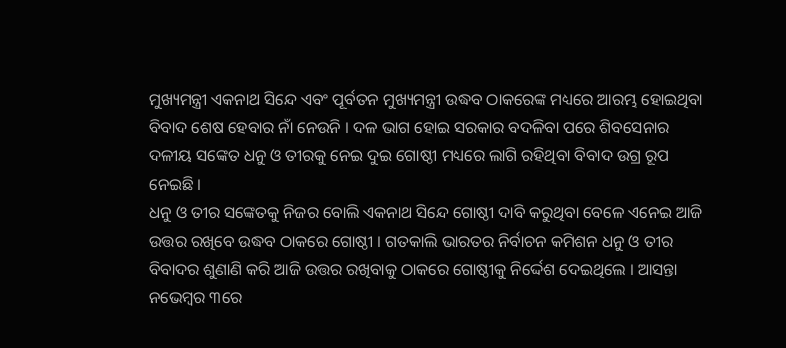ମୁଖ୍ୟମନ୍ତ୍ରୀ ଏକନାଥ ସିନ୍ଦେ ଏବଂ ପୂର୍ବତନ ମୁଖ୍ୟମନ୍ତ୍ରୀ ଉଦ୍ଧବ ଠାକରେଙ୍କ ମଧ୍ୟରେ ଆରମ୍ଭ ହୋଇଥିବା ବିବାଦ ଶେଷ ହେବାର ନାଁ ନେଉନି । ଦଳ ଭାଗ ହୋଇ ସରକାର ବଦଳିବା ପରେ ଶିବସେନାର ଦଳୀୟ ସଙ୍କେତ ଧନୁ ଓ ତୀରକୁ ନେଇ ଦୁଇ ଗୋଷ୍ଠୀ ମଧ୍ୟରେ ଲାଗି ରହିଥିବା ବିବାଦ ଉଗ୍ର ରୂପ ନେଇଛି ।
ଧନୁ ଓ ତୀର ସଙ୍କେତକୁ ନିଜର ବୋଲି ଏକନାଥ ସିନ୍ଦେ ଗୋଷ୍ଠୀ ଦାବି କରୁଥିବା ବେଳେ ଏନେଇ ଆଜି ଉତ୍ତର ରଖିବେ ଉଦ୍ଧବ ଠାକରେ ଗୋଷ୍ଠୀ । ଗତକାଲି ଭାରତର ନିର୍ବାଚନ କମିଶନ ଧନୁ ଓ ତୀର ବିବାଦର ଶୁଣାଣି କରି ଆଜି ଉତ୍ତର ରଖିବାକୁ ଠାକରେ ଗୋଷ୍ଠୀକୁ ନିର୍ଦ୍ଦେଶ ଦେଇଥିଲେ । ଆସନ୍ତା ନଭେମ୍ବର ୩ରେ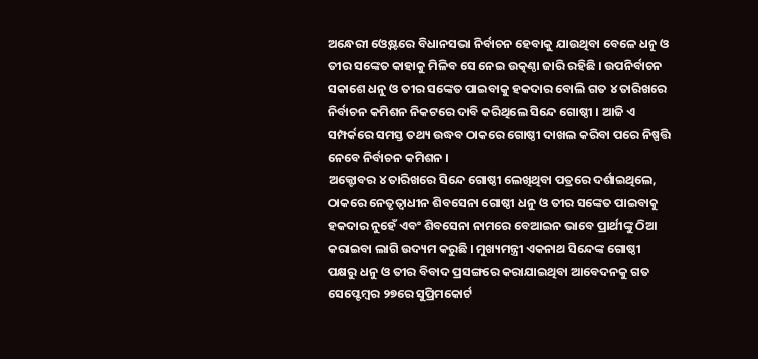ଅନ୍ଧେରୀ ଓ୍ବେଷ୍ଟରେ ବିଧାନସଭା ନିର୍ବାଚନ ହେବାକୁ ଯାଉଥିବା ବେଳେ ଧନୁ ଓ ତୀର ସଙ୍କେତ କାହାକୁ ମିଳିବ ସେ ନେଇ ଉତ୍କଣ୍ଠା ଜାରି ରହିଛି । ଉପନିର୍ବାଚନ ସକାଶେ ଧନୁ ଓ ତୀର ସଙ୍କେତ ପାଇବାକୁ ହକଦାର ବୋଲି ଗତ ୪ ତାରିଖରେ ନିର୍ବାଚନ କମିଶନ ନିକଟରେ ଦାବି କରିଥିଲେ ସିନ୍ଦେ ଗୋଷ୍ଠୀ । ଆଜି ଏ ସମ୍ପର୍କରେ ସମସ୍ତ ତଥ୍ୟ ଉଦ୍ଧବ ଠାକରେ ଗୋଷ୍ଠୀ ଦାଖଲ କରିବା ପରେ ନିଷ୍ପତ୍ତି ନେବେ ନିର୍ବାଚନ କମିଶନ ।
ଅକ୍ଟୋବର ୪ ତାରିଖରେ ସିନ୍ଦେ ଗୋଷ୍ଠୀ ଲେଖିଥିବା ପତ୍ରରେ ଦର୍ଶାଇଥିଲେ, ଠାକରେ ନେତୃତ୍ବାଧୀନ ଶିବସେନା ଗୋଷ୍ଠୀ ଧନୁ ଓ ତୀର ସଙ୍କେତ ପାଇବାକୁ ହକଦାର ନୁହେଁ ଏବଂ ଶିବସେନା ନାମରେ ବେଆଇନ ଭାବେ ପ୍ରାର୍ଥୀଙ୍କୁ ଠିଆ କରାଇବା ଲାଗି ଉଦ୍ୟମ କରୁଛି । ମୁଖ୍ୟମନ୍ତ୍ରୀ ଏକନାଥ ସିନ୍ଦେଙ୍କ ଗୋଷ୍ଠୀ ପକ୍ଷରୁ ଧନୁ ଓ ତୀର ବିବାଦ ପ୍ରସଙ୍ଗରେ କରାଯାଇଥିବା ଆବେଦନକୁ ଗତ ସେପ୍ଟେମ୍ବର ୨୭ରେ ସୁପ୍ରିମକୋର୍ଟ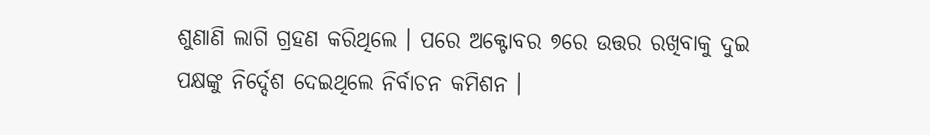ଶୁଣାଣି ଲାଗି ଗ୍ରହଣ କରିଥିଲେ । ପରେ ଅକ୍ଟୋବର ୭ରେ ଉତ୍ତର ରଖିବାକୁ ଦୁଇ ପକ୍ଷଙ୍କୁ ନିର୍ଦ୍ଦେଶ ଦେଇଥିଲେ ନିର୍ବାଚନ କମିଶନ ।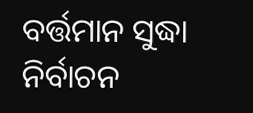ବର୍ତ୍ତମାନ ସୁଦ୍ଧା ନିର୍ବାଚନ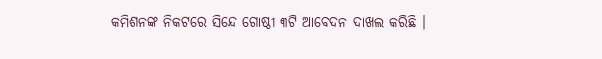କମିଶନଙ୍କ ନିକଟରେ ସିନ୍ଦେ ଗୋଷ୍ଠୀ ୩ଟି ଆବେଦନ ଦାଖଲ କରିଛି ।